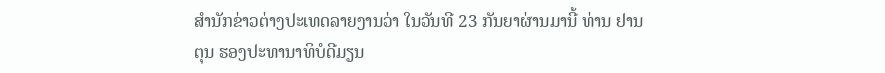ສຳນັກຂ່າວຕ່າງປະເທດລາຍງານວ່າ ໃນວັນທີ 23 ກັນຍາຜ່ານມານີ້ ທ່ານ ຢານຕຸນ ຮອງປະທານາທິບໍດີມຽນ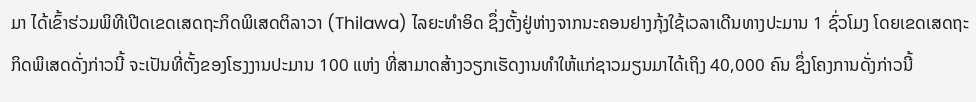ມາ ໄດ້ເຂົ້າຮ່ວມພິທີເປີດເຂດເສດຖະກິດພິເສດຕິລາວາ (Thilawa) ໄລຍະທຳອິດ ຊຶ່ງຕັ້ງຢູ່ຫ່າງຈາກນະຄອນຢາງກຸ້ງໃຊ້ເວລາເດີນທາງປະມານ 1 ຊົ່ວໂມງ ໂດຍເຂດເສດຖະກິດພິເສດດັ່ງກ່າວນີ້ ຈະເປັນທີ່ຕັ້ງຂອງໂຮງງານປະມານ 100 ແຫ່ງ ທີ່ສາມາດສ້າງວຽກເຮັດງານທຳໃຫ້ແກ່ຊາວມຽນມາໄດ້ເຖິງ 40,000 ຄົນ ຊຶ່ງໂຄງການດັ່ງກ່າວນີ້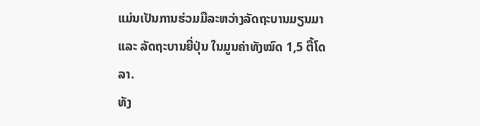ແມ່ນເປັນການຮ່ວມມືລະຫວ່າງລັດຖະບານມຽນມາ ແລະ ລັດຖະບານຍີ່ປຸ່ນ ໃນມູນຄ່າທັງໝົດ 1,5 ຕື້ໂດລາ.
ທັງ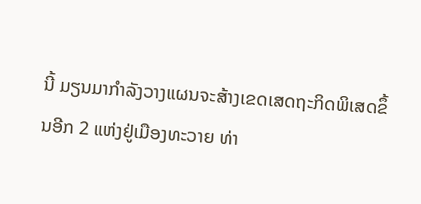ນີ້ ມຽນມາກຳລັງວາງແຜນຈະສ້າງເຂດເສດຖະກິດພິເສດຂຶ້ນອີກ 2 ແຫ່ງຢູ່ເມືອງທະວາຍ ທ່າ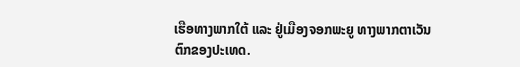ເຮືອທາງພາກໃຕ້ ແລະ ຢູ່ເມືອງຈອກພະຍູ ທາງພາກຕາເວັນຕົກຂອງປະເທດ.